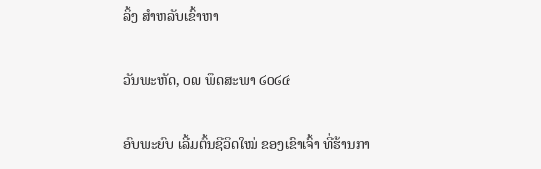ລິ້ງ ສຳຫລັບເຂົ້າຫາ

ວັນພະຫັດ, ໐໙ ພຶດສະພາ ໒໐໒໔

ອົບພະຍົບ ເລີ້ມຕົ້ນຊີວິດໃໝ່ ຂອງເຂົາເຈົ້າ ທີ່ຮ້ານກາ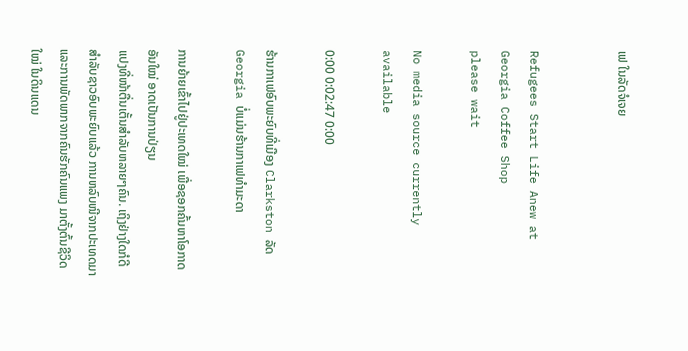ເຟ ໃນລັດຈໍເຈຍ


Refugees Start Life Anew at Georgia Coffee Shop
please wait

No media source currently available

0:00 0:02:47 0:00

ຮ້ານກາເຟອົບພະຍົບທີ່ເມືອງ Clarkston ລັດ Georgia ບໍ່ແມ່ນຮ້ານກາເຟທຳມະດາ

ການຍ້າຍເຂົ້າໄປຢູ່ປະເທດໃໝ່ ເພື່ອຊອກຄົ້ນຫາໂອກາດອັນໃໝ່ ອາດເປັນການປ່ຽນ
ແປງທີ່ໜ້າຕື່ນເຕັ້ນສຳລັບຫລາຍໆຄົນ. ເຖິງຢ່າງໃດກໍດີ ສຳລັບຊາວອົບພະຍົບແລ້ວ ການຫລົບໜີຈາກປະເທດມາ ແລະການພັດພາກຈາກຄົນຮັກຄົນແພງ ມາຕັ້ງຕົ້ນຊີວິດ
ໃໝ່ ໃນດິນແດນ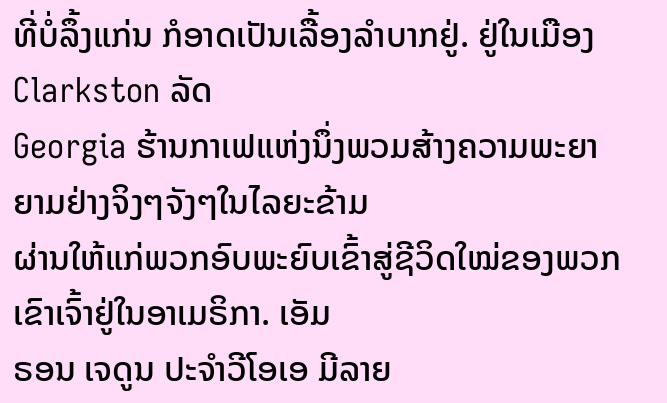ທີ່ບໍ່ລຶ້ງແກ່ນ ກໍອາດເປັນເລື້ອງລຳບາກຢູ່. ຢູ່ໃນເມືອງ Clarkston ລັດ
Georgia ຮ້ານກາເຟແຫ່ງນຶ່ງພວມສ້າງຄວາມພະຍາຍາມຢ່າງຈິງໆຈັງໆໃນໄລຍະຂ້າມ
ຜ່ານໃຫ້ແກ່ພວກອົບພະຍົບເຂົ້າສູ່ຊີວິດໃໝ່ຂອງພວກເຂົາເຈົ້າຢູ່ໃນອາເມຣິກາ. ເອັມ
ຣອນ ເຈດູນ ປະຈຳວີໂອເອ ມີລາຍ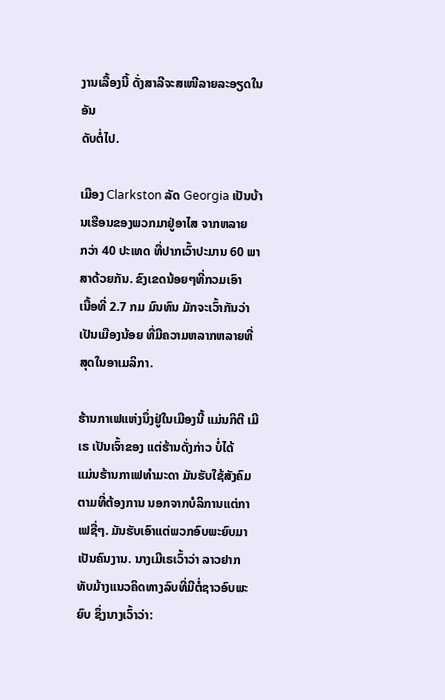ງານເລື້ອງນີ້ ດັ່ງສາລີຈະສເໜີລາຍລະອຽດໃນອັນ
ດັບຕໍ່ໄປ.

ເມືອງ Clarkston ລັດ Georgia ເປັນບ້ານເຮືອນຂອງພວກມາຢູ່ອາໄສ ຈາກຫລາຍ
ກວ່າ 40 ປະເທດ ທີ່ປາກເວົ້າປະມານ 60 ພາສາດ້ວຍກັນ. ຂົງເຂດນ້ອຍໆທີ່ກວມເອົາ
ເນື້ອທີ່ 2.7 ກມ ມົນທົນ ມັກຈະເວົ້າກັນວ່າ ເປັນເມືອງນ້ອຍ ທີ່ມີຄວາມຫລາກຫລາຍທີ່
ສຸດໃນອາເມລິກາ.

ຮ້ານກາເຟແຫ່ງນຶ່ງຢູ່ໃນເມືອງນີ້ ແມ່ນກິຕີ ເມີເຣ ເປັນເຈົ້າຂອງ ແຕ່ຮ້ານດັ່ງກ່າວ ບໍ່ໄດ້
ແມ່ນຮ້ານກາເຟທຳມະດາ ມັນຮັບໃຊ້ສັງຄົມຕາມທີ່ຕ້ອງການ ນອກຈາກບໍລິການແຕ່ກາ
ເຟຊື່ໆ. ມັນຮັບເອົາແຕ່ພວກອົບພະຍົບມາເປັນຄົນງານ. ນາງເມີເຣເວົ້າວ່າ ລາວຢາກ
ທັບມ້າງແນວຄິດທາງລົບທີ່ມີຕໍ່ຊາວອົບພະຍົບ ຊຶ່ງນາງເວົ້າວ່າ: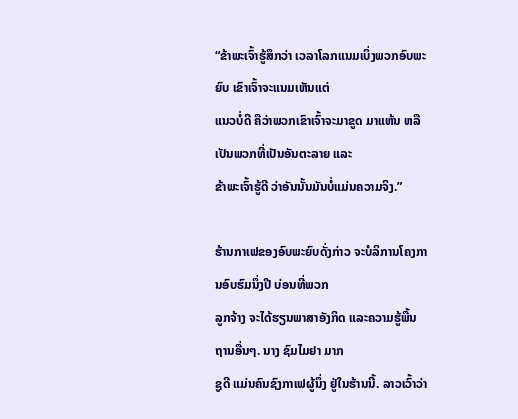“ຂ້າພະເຈົ້າຮູ້ສຶກວ່າ ເວລາໂລກແນມເບິ່ງພວກອົບພະຍົບ ເຂົາເຈົ້າຈະແນມເຫັນແຕ່
ແນວບໍ່ດີ ຄືວ່າພວກເຂົາເຈົ້າຈະມາຂູດ ມາແຫ້ນ ຫລືເປັນພວກທີ່ເປັນອັນຕະລາຍ ແລະ
ຂ້າພະເຈົ້າຮູ້ດີ ວ່າອັນນັ້ນມັນບໍ່ແມ່ນຄວາມຈິງ.”

ຮ້ານກາເຟຂອງອົບພະຍົບດັ່ງກ່າວ ຈະບໍລິການໂຄງການອົບຮົມນຶ່ງປີ ບ່ອນທີ່ພວກ
ລູກຈ້າງ ຈະໄດ້ຮຽນພາສາອັງກິດ ແລະຄວາມຮູ້ພື້ນຖານອື່ນໆ. ນາງ ຊົມໄມຢາ ມາກ
ຊູດີ ແມ່ນຄົນຊົງກາເຟຜູ້ນຶ່ງ ຢູ່ໃນຮ້ານນີ້. ລາວເວົ້າວ່າ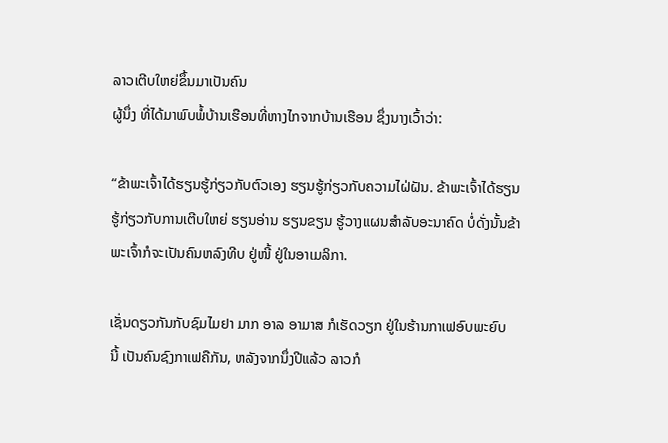ລາວເຕີບໃຫຍ່ຂຶ້ນມາເປັນຄົນ
ຜູ້ນຶ່ງ ທີ່ໄດ້ມາພົບພໍ້ບ້ານເຮືອນທີ່ຫາງໄກຈາກບ້ານເຮືອນ ຊຶ່ງນາງເວົ້າວ່າ:

“ຂ້າພະເຈົ້າໄດ້ຮຽນຮູ້ກ່ຽວກັບຕົວເອງ ຮຽນຮູ້ກ່ຽວກັບຄວາມໄຝ່ຝັນ. ຂ້າພະເຈົ້າໄດ້ຮຽນ
ຮູ້ກ່ຽວກັບການເຕີບໃຫຍ່ ຮຽນອ່ານ ຮຽນຂຽນ ຮູ້ວາງແຜນສຳລັບອະນາຄົດ ບໍ່ດັ່ງນັ້ນຂ້າ
ພະເຈົ້າກໍຈະເປັນຄົນຫລົງທີບ ຢູ່ໜີ້ ຢູ່ໃນອາເມລິກາ.

ເຊັ່ນດຽວກັນກັບຊົມໄມຢາ ມາກ ອາລ ອາມາສ ກໍເຮັດວຽກ ຢູ່ໃນຮ້ານກາເຟອົບພະຍົບ
ນີ້ ເປັນຄົນຊົງກາເຟຄືກັນ, ຫລັງຈາກນຶ່ງປີແລ້ວ ລາວກໍ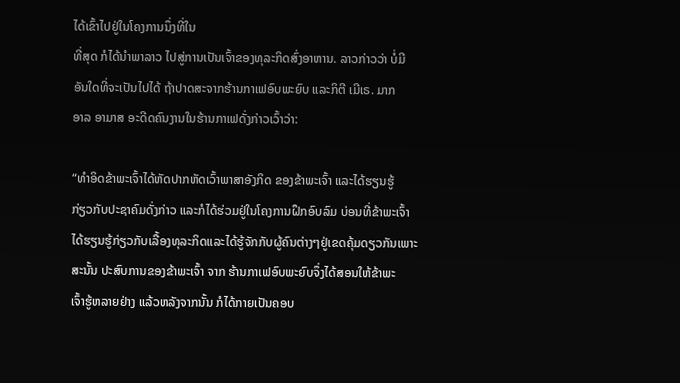ໄດ້ເຂົ້າໄປຢູ່ໃນໂຄງການນຶ່ງທີ່ໃນ
ທີ່ສຸດ ກໍໄດ້ນຳພາລາວ ໄປສູ່ການເປັນເຈົ້າຂອງທຸລະກິດສົ່ງອາຫານ. ລາວກ່າວວ່າ ບໍ່ມີ
ອັນໃດທີ່ຈະເປັນໄປໄດ້ ຖ້າປາດສະຈາກຮ້ານກາເຟອົບພະຍົບ ແລະກິຕີ ເມີເຣ. ມາກ
ອາລ ອາມາສ ອະດີດຄົນງານໃນຮ້ານກາເຟດັ່ງກ່າວເວົ້າວ່າ:

“ທຳອິດຂ້າພະເຈົ້າໄດ້ຫັດປາກຫັດເວົ້າພາສາອັງກິດ ຂອງຂ້າພະເຈົ້າ ແລະໄດ້ຮຽນຮູ້
ກ່ຽວກັບປະຊາຄົມດັ່ງກ່າວ ແລະກໍໄດ້ຮ່ວມຢູ່ໃນໂຄງການຝຶກອົບລົມ ບ່ອນທີ່ຂ້າພະເຈົ້າ
ໄດ້ຮຽນຮູ້ກ່ຽວກັບເລື້ອງທຸລະກິດແລະໄດ້ຮູ້ຈັກກັບຜູ້ຄົນຕ່າງໆຢູ່ເຂດຄຸ້ມດຽວກັນເພາະ
ສະນັ້ນ ປະສົບການຂອງຂ້າພະເຈົ້າ ຈາກ ຮ້ານກາເຟອົບພະຍົບຈຶ່ງໄດ້ສອນໃຫ້ຂ້າພະ
ເຈົ້າຮູ້ຫລາຍຢ່າງ ແລ້ວຫລັງຈາກນັ້ນ ກໍໄດ້ກາຍເປັນຄອບ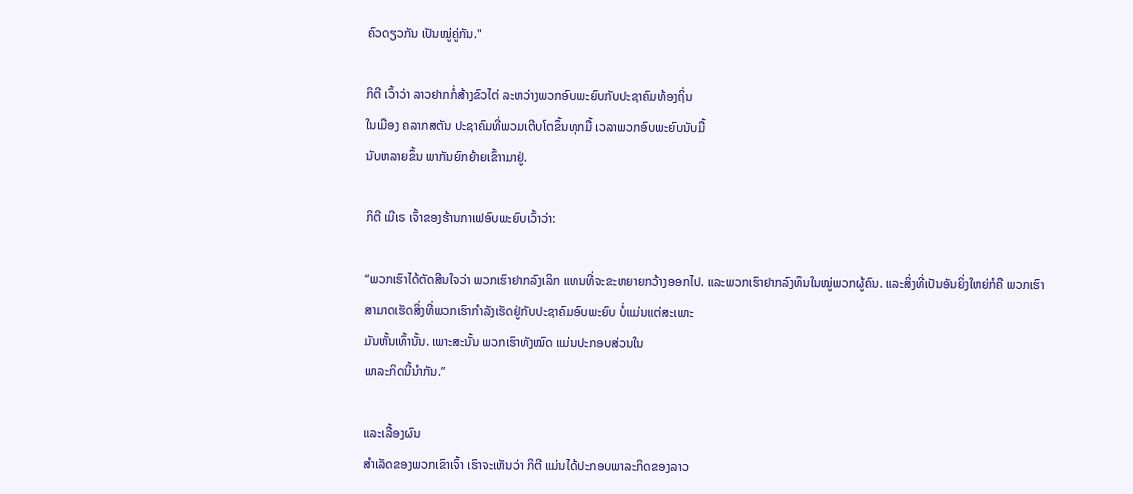ຄົວດຽວກັນ ເປັນໝູ່ຄູ່ກັນ."

ກິຕີ ເວົ້າວ່າ ລາວຢາກກໍ່ສ້າງຂົວໄຕ່ ລະຫວ່າງພວກອົບພະຍົບກັບປະຊາຄົມທ້ອງຖິ່ນ
ໃນເມືອງ ຄລາກສຕັນ ປະຊາຄົມທີ່ພວມເຕີບໂຕຂຶ້ນທຸກມື້ ເວລາພວກອົບພະຍົບນັບມື້
ນັບຫລາຍຂຶ້ນ ພາກັນຍົກຍ້າຍເຂົ້າາມາຢູ່.

ກິຕີ ເມີເຣ ເຈົ້າຂອງຮ້ານກາເຟອົບພະຍົບເວົ້າວ່າ:

“ພວກເຮົາໄດ້ຕັດສີນໃຈວ່າ ພວກເຮົາຢາກລົງເລິກ ແທນທີ່ຈະຂະຫຍາຍກວ້າງອອກໄປ. ແລະພວກເຮົາຢາກລົງທຶນໃນໝູ່ພວກຜູ້ຄົນ. ແລະສິ່ງທີ່ເປັນອັນຍິ່ງໃຫຍ່ກໍຄື ພວກເຮົາ
ສາມາດເຮັດສິ່ງທີ່ພວກເຮົາກຳລັງເຮັດຢູ່ກັບປະຊາຄົມອົບພະຍົບ ບໍ່ແມ່ນແຕ່ສະເພາະ
ມັນຫັ້ນເທົ້ານັ້ນ. ເພາະສະນັ້ນ ພວກເຮົາທັງໝົດ ແມ່ນປະກອບສ່ວນໃນ
ພາລະກິດນີ້ນຳກັນ.”

ແລະເລື້ອງຜົນ
ສຳເລັດຂອງພວກເຂົາເຈົ້າ ເຮົາຈະເຫັນວ່າ ກິຕີ ແມ່ນໄດ້ປະກອບພາລະກິດຂອງລາວ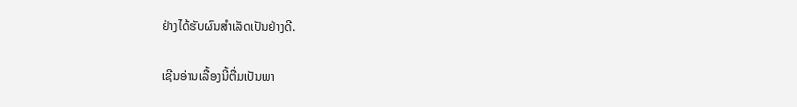ຢ່າງໄດ້ຮັບຜົນສຳເລັດເປັນຢ່າງດີ.

ເຊີນອ່ານເລື້ອງນີ້ຕື່ມເປັນພາ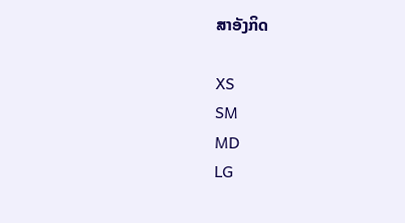ສາອັງກິດ

XS
SM
MD
LG